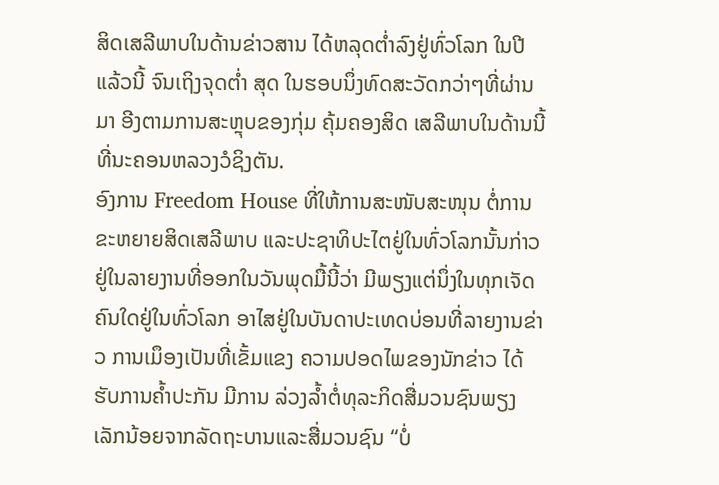ສິດເສລີພາບໃນດ້ານຂ່າວສານ ໄດ້ຫລຸດຕ່ຳລົງຢູ່ທົ່ວໂລກ ໃນປີແລ້ວນີ້ ຈົນເຖິງຈຸດຕໍ່າ ສຸດ ໃນຮອບນຶ່ງທົດສະວັດກວ່າໆທີ່ຜ່ານມາ ອີງຕາມການສະຫຼຸບຂອງກຸ່ມ ຄຸ້ມຄອງສິດ ເສລີພາບໃນດ້ານນີ້ ທີ່ນະຄອນຫລວງວໍຊິງຕັນ.
ອົງການ Freedom House ທີ່ໃຫ້ການສະໜັບສະໜຸນ ຕໍ່ການຂະຫຍາຍສິດເສລີພາບ ແລະປະຊາທິປະໄຕຢູ່ໃນທົ່ວໂລກນັ້ນກ່າວຢູ່ໃນລາຍງານທີ່ອອກໃນວັນພຸດມື້ນີ້ວ່າ ມີພຽງແຕ່ນຶ່ງໃນທຸກເຈັດຄົນໃດຢູ່ໃນທົ່ວໂລກ ອາໄສຢູ່ໃນບັນດາປະເທດບ່ອນທີ່ລາຍງານຂ່າວ ການເມຶອງເປັນທີ່ເຂັ້ມແຂງ ຄວາມປອດໄພຂອງນັກຂ່າວ ໄດ້ຮັບການຄ້ຳປະກັນ ມີການ ລ່ວງລໍ້າຕໍ່ທຸລະກິດສື່ມວນຊົນພຽງເລັກນ້ອຍຈາກລັດຖະບານແລະສື່ມວນຊົນ “ບໍ່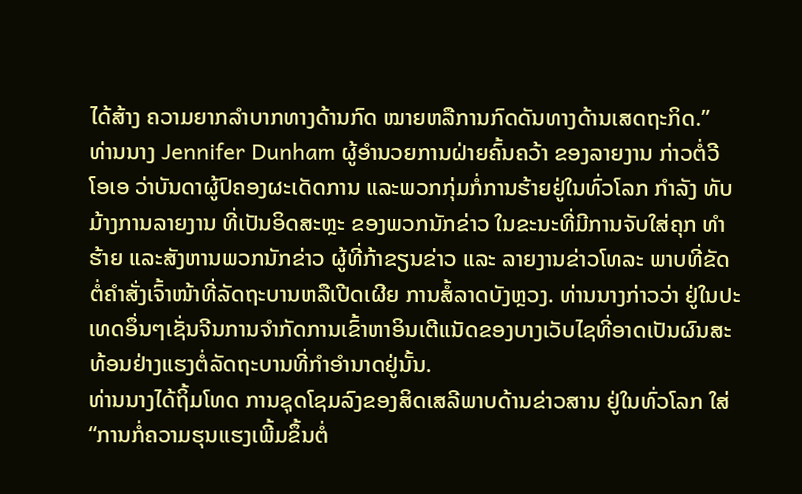ໄດ້ສ້າງ ຄວາມຍາກລຳບາກທາງດ້ານກົດ ໝາຍຫລືການກົດດັນທາງດ້ານເສດຖະກິດ.”
ທ່ານນາງ Jennifer Dunham ຜູ້ອຳນວຍການຝ່າຍຄົ້ນຄວ້າ ຂອງລາຍງານ ກ່າວຕໍ່ວີ ໂອເອ ວ່າບັນດາຜູ້ປົຄອງຜະເດັດການ ແລະພວກກຸ່ມກໍ່ການຮ້າຍຢູ່ໃນທົ່ວໂລກ ກຳລັງ ທັບມ້າງການລາຍງານ ທີ່ເປັນອິດສະຫຼະ ຂອງພວກນັກຂ່າວ ໃນຂະນະທີ່ມີການຈັບໃສ່ຄຸກ ທຳຮ້າຍ ແລະສັງຫານພວກນັກຂ່າວ ຜູ້ທີ່ກ້າຂຽນຂ່າວ ແລະ ລາຍງານຂ່າວໂທລະ ພາບທີ່ຂັດຕໍ່ຄຳສັ່ງເຈົ້າໜ້າທີ່ລັດຖະບານຫລືເປີດເຜີຍ ການສໍ້ລາດບັງຫຼວງ. ທ່ານນາງກ່າວວ່າ ຢູ່ໃນປະເທດອຶ່ນໆເຊັ່ນຈີນການຈຳກັດການເຂົ້າຫາອິນເຕີແນັດຂອງບາງເວັບໄຊທີ່ອາດເປັນຜົນສະທ້ອນຢ່າງແຮງຕໍ່ລັດຖະບານທີ່ກຳອຳນາດຢູ່ນັ້ນ.
ທ່ານນາງໄດ້ຖິ້ມໂທດ ການຊຸດໂຊມລົງຂອງສິດເສລີພາບດ້ານຂ່າວສານ ຢູ່ໃນທົ່ວໂລກ ໃສ່ “ການກໍ່ຄວາມຮຸນແຮງເພີ້ມຂຶ້ນຕໍ່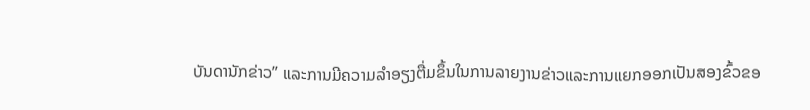ບັນດານັກຂ່າວ” ແລະການມີຄວາມລຳອຽງຕື່ມຂຶ້ນໃນການລາຍງານຂ່າວແລະການແຍກອອກເປັນສອງຂົ້ວຂອ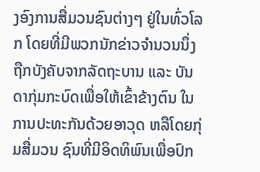ງອົງການສື່ມວນຊົນຕ່າງໆ ຢູ່ໃນທົ່ວໂລກ ໂດຍທີ່ມີພວກນັກຂ່າວຈຳນວນນຶ່ງ ຖືກບັງຄັບຈາກລັດຖະບານ ແລະ ບັນ ດາກຸ່ມກະບົດເພື່ອໃຫ້ເຂົ້າຂ້າງຕົນ ໃນການປະທະກັນດ້ວຍອາວຸດ ຫລືໂດຍກຸ່ມສື່ມວນ ຊົນທີ່ມີອິດທິພົນເພື່ອປົກ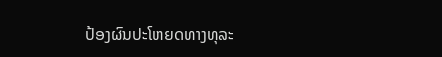ປ້ອງຜົນປະໂຫຍດທາງທຸລະ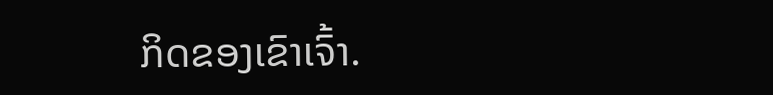ກິດຂອງເຂົາເຈົ້າ.